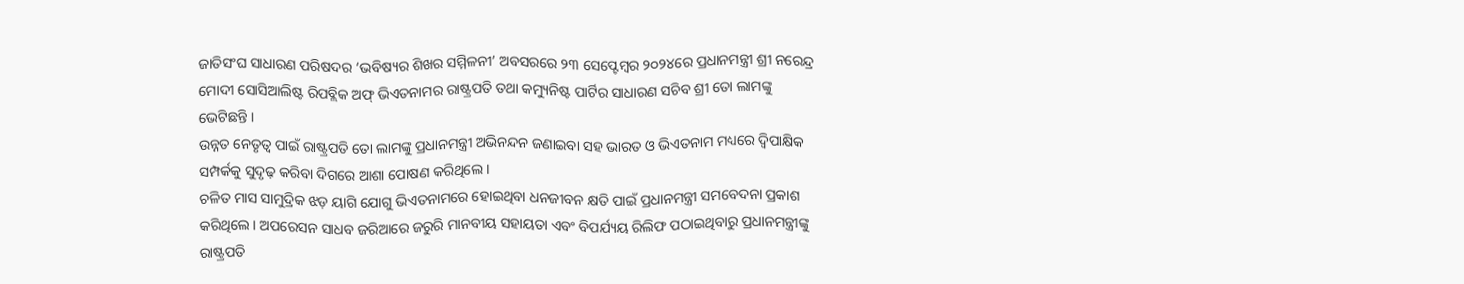ଜାତିସଂଘ ସାଧାରଣ ପରିଷଦର ‘ଭବିଷ୍ୟର ଶିଖର ସମ୍ମିଳନୀ’ ଅବସରରେ ୨୩ ସେପ୍ଟେମ୍ବର ୨୦୨୪ରେ ପ୍ରଧାନମନ୍ତ୍ରୀ ଶ୍ରୀ ନରେନ୍ଦ୍ର ମୋଦୀ ସୋସିଆଲିଷ୍ଟ ରିପବ୍ଲିକ ଅଫ୍ ଭିଏତନାମର ରାଷ୍ଟ୍ରପତି ତଥା କମ୍ୟୁନିଷ୍ଟ ପାର୍ଟିର ସାଧାରଣ ସଚିବ ଶ୍ରୀ ତୋ ଲାମଙ୍କୁ ଭେଟିଛନ୍ତି ।
ଉନ୍ନତ ନେତୃତ୍ୱ ପାଇଁ ରାଷ୍ଟ୍ରପତି ତୋ ଲାମଙ୍କୁ ପ୍ରଧାନମନ୍ତ୍ରୀ ଅଭିନନ୍ଦନ ଜଣାଇବା ସହ ଭାରତ ଓ ଭିଏତନାମ ମଧ୍ୟରେ ଦ୍ୱିପାକ୍ଷିକ ସମ୍ପର୍କକୁ ସୁଦୃଢ଼ କରିବା ଦିଗରେ ଆଶା ପୋଷଣ କରିଥିଲେ ।
ଚଳିତ ମାସ ସାମୁଦ୍ରିକ ଝଡ଼ ୟାଗି ଯୋଗୁ ଭିଏତନାମରେ ହୋଇଥିବା ଧନଜୀବନ କ୍ଷତି ପାଇଁ ପ୍ରଧାନମନ୍ତ୍ରୀ ସମବେଦନା ପ୍ରକାଶ କରିଥିଲେ । ଅପରେସନ ସାଧବ ଜରିଆରେ ଜରୁରି ମାନବୀୟ ସହାୟତା ଏବଂ ବିପର୍ଯ୍ୟୟ ରିଲିଫ ପଠାଇଥିବାରୁ ପ୍ରଧାନମନ୍ତ୍ରୀଙ୍କୁ ରାଷ୍ଟ୍ରପତି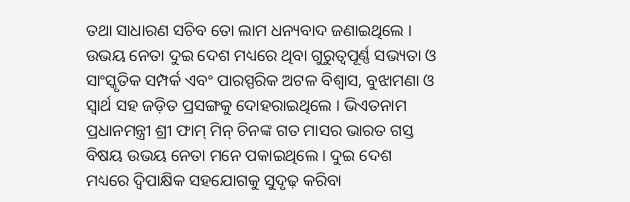ତଥା ସାଧାରଣ ସଚିବ ତୋ ଲାମ ଧନ୍ୟବାଦ ଜଣାଇଥିଲେ ।
ଉଭୟ ନେତା ଦୁଇ ଦେଶ ମଧ୍ୟରେ ଥିବା ଗୁରୁତ୍ୱପୂର୍ଣ୍ଣ ସଭ୍ୟତା ଓ ସାଂସ୍କୃତିକ ସମ୍ପର୍କ ଏବଂ ପାରସ୍ପରିକ ଅଟଳ ବିଶ୍ୱାସ, ବୁଝାମଣା ଓ ସ୍ୱାର୍ଥ ସହ ଜଡ଼ିତ ପ୍ରସଙ୍ଗକୁ ଦୋହରାଇଥିଲେ । ଭିଏତନାମ ପ୍ରଧାନମନ୍ତ୍ରୀ ଶ୍ରୀ ଫାମ୍ ମିନ୍ ଚିନଙ୍କ ଗତ ମାସର ଭାରତ ଗସ୍ତ ବିଷୟ ଉଭୟ ନେତା ମନେ ପକାଇଥିଲେ । ଦୁଇ ଦେଶ ମଧ୍ୟରେ ଦ୍ୱିପାକ୍ଷିକ ସହଯୋଗକୁ ସୁଦୃଢ଼ କରିବା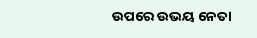ଉପରେ ଉଭୟ ନେତା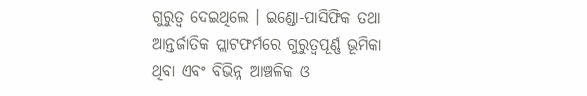ଗୁରୁତ୍ୱ ଦେଇଥିଲେ । ଇଣ୍ଡୋ-ପାସିଫିକ ତଥା ଆନ୍ତର୍ଜାତିକ ପ୍ଲାଟଫର୍ମରେ ଗୁରୁତ୍ୱପୂର୍ଣ୍ଣ ଭୂମିକା ଥିବା ଏବଂ ବିଭିନ୍ନ ଆଞ୍ଚଳିକ ଓ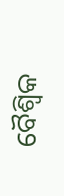ବୈଶ୍ୱିକ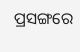ପ୍ରସଙ୍ଗରେ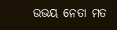ଉଭୟ ନେତା ମତ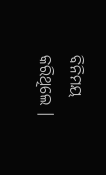ବିନିମୟ କରିଥିଲେ ।